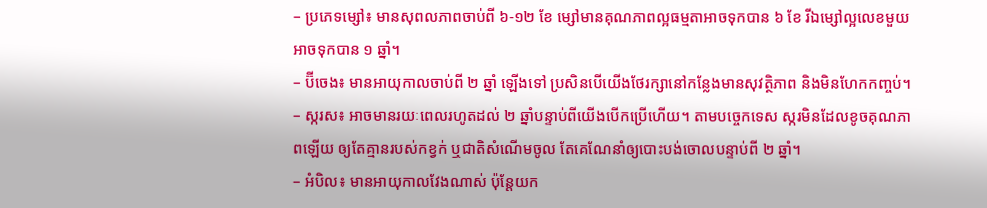– ប្រភេទម្សៅ៖ មានសុពលភាពចាប់ពី ៦-១២ ខែ ម្សៅមានគុណភាពល្អធម្មតាអាចទុកបាន ៦ ខែ រីឯម្សៅល្អលេខមួយអាចទុកបាន ១ ឆ្នាំ។
– ប៊ីចេង៖ មានអាយុកាលចាប់ពី ២ ឆ្នាំ ឡើងទៅ ប្រសិនបើយើងថែរក្សានៅកន្លែងមានសុវត្ថិភាព និងមិនហែកកញ្ចប់។
– ស្ករស៖ អាចមានរយៈពេលរហូតដល់ ២ ឆ្នាំបន្ទាប់ពីយើងបើកប្រើហើយ។ តាមបច្ចេកទេស ស្ករមិនដែលខូចគុណភាពឡើយ ឲ្យតែគ្មានរបស់កខ្វក់ ឬជាតិសំណើមចូល តែគេណែនាំឲ្យបោះបង់ចោលបន្ទាប់ពី ២ ឆ្នាំ។
– អំបិល៖ មានអាយុកាលវែងណាស់ ប៉ុន្តែយក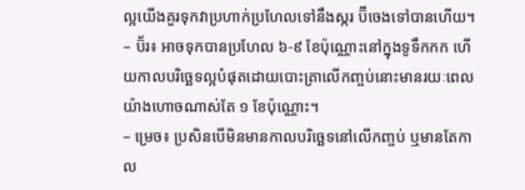ល្អយើងគួរទុកវាប្រហាក់ប្រហែលទៅនឹងស្ករ ប៊ីចេងទៅបានហើយ។
– ប៊័រ៖ អាចទុកបានប្រហែល ៦-៩ ខែប៉ុណ្ណោះនៅក្នុងទូទឹកកក ហើយកាលបរិច្ឆេទល្អបំផុតដោយបោះត្រាលើកញ្ចប់នោះមានរយៈពេលយ៉ាងហោចណាស់តែ ១ ខែប៉ុណ្ណោះ។
– ម្រេច៖ ប្រសិនបើមិនមានកាលបរិច្ឆេទនៅលើកញ្ចប់ ឬមានតែកាល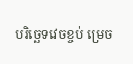បរិច្ឆេទវេចខ្ចប់ ម្រេច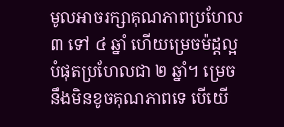មូលអាចរក្សាគុណភាពប្រហែល ៣ ទៅ ៤ ឆ្នាំ ហើយម្រេចម៉ដ្ដល្អបំផុតប្រហែលជា ២ ឆ្នាំ។ ម្រេចនឹងមិនខូចគុណភាពទេ បើយើ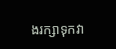ងរក្សាទុកវា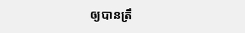ឲ្យបានត្រឹ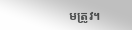មត្រូវ។